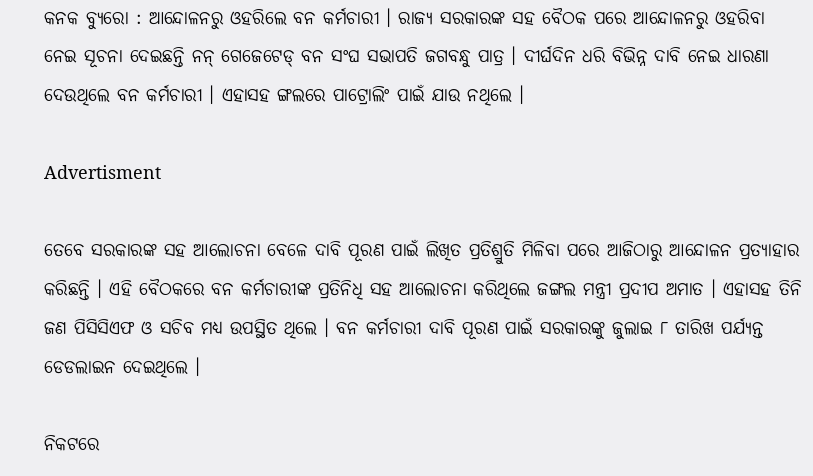କନକ ବ୍ୟୁରୋ : ଆନ୍ଦୋଳନରୁ ଓହରିଲେ ବନ କର୍ମଚାରୀ । ରାଜ୍ୟ ସରକାରଙ୍କ ସହ ବୈଠକ ପରେ ଆନ୍ଦୋଳନରୁ ଓହରିବା ନେଇ ସୂଚନା ଦେଇଛନ୍ତି ନନ୍ ଗେଜେଟେଡ୍ ବନ ସଂଘ ସଭାପତି ଜଗବନ୍ଧୁ ପାତ୍ର । ଦୀର୍ଘଦିନ ଧରି ବିଭିନ୍ନ ଦାବି ନେଇ ଧାରଣା ଦେଉଥିଲେ ବନ କର୍ମଚାରୀ । ଏହାସହ ଙ୍ଗଲରେ ପାଟ୍ରୋଲିଂ ପାଇଁ ଯାଉ ନଥିଲେ ।

Advertisment

ତେବେ ସରକାରଙ୍କ ସହ ଆଲୋଚନା ବେଳେ ଦାବି ପୂରଣ ପାଇଁ ଲିଖିତ ପ୍ରତିଶ୍ରୁତି ମିଳିବା ପରେ ଆଜିଠାରୁ ଆନ୍ଦୋଳନ ପ୍ରତ୍ୟାହାର କରିଛନ୍ତି । ଏହି ବୈଠକରେ ବନ କର୍ମଚାରୀଙ୍କ ପ୍ରତିନିଧି ସହ ଆଲୋଚନା କରିଥିଲେ ଜଙ୍ଗଲ ମନ୍ତ୍ରୀ ପ୍ରଦୀପ ଅମାତ । ଏହାସହ ତିନି ଜଣ ପିସିସିଏଫ ଓ ସଚିବ ମଧ୍ୟ ଉପସ୍ଥିତ ଥିଲେ । ବନ କର୍ମଚାରୀ ଦାବି ପୂରଣ ପାଇଁ ସରକାରଙ୍କୁ ଜୁଲାଇ ୮ ତାରିଖ ପର୍ଯ୍ୟନ୍ତ ଡେଡଲାଇନ ଦେଇଥିଲେ ।

ନିକଟରେ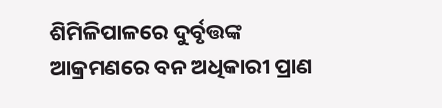ଶିମିଳିପାଳରେ ଦୁର୍ବୃତ୍ତଙ୍କ ଆକ୍ରମଣରେ ବନ ଅଧିକାରୀ ପ୍ରାଣ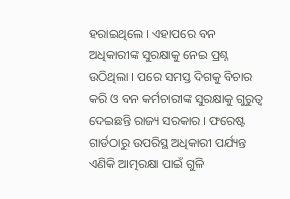ହରାଇଥିଲେ । ଏହାପରେ ବନ ଅଧିକାରୀଙ୍କ ସୁରକ୍ଷାକୁ ନେଇ ପ୍ରଶ୍ନ ଉଠିଥିଲା । ପରେ ସମସ୍ତ ଦିଗକୁ ବିଚାର କରି ଓ ବନ କର୍ମଚାରୀଙ୍କ ସୁରକ୍ଷାକୁ ଗୁରୁତ୍ୱ ଦେଇଛନ୍ତି ରାଜ୍ୟ ସରକାର । ଫରେଷ୍ଟ ଗାର୍ଡଠାରୁ ଉପରିସ୍ଥ ଅଧିକାରୀ ପର୍ଯ୍ୟନ୍ତ ଏଣିକି ଆତ୍ମରକ୍ଷା ପାଇଁ ଗୁଳି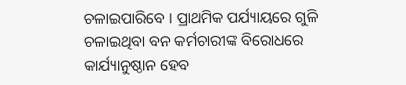ଚଳାଇପାରିବେ । ପ୍ରାଥମିକ ପର୍ଯ୍ୟାୟରେ ଗୁଳି ଚଳାଇଥିବା ବନ କର୍ମଚାରୀଙ୍କ ବିରୋଧରେ କାର୍ଯ୍ୟାନୁଷ୍ଠାନ ହେବ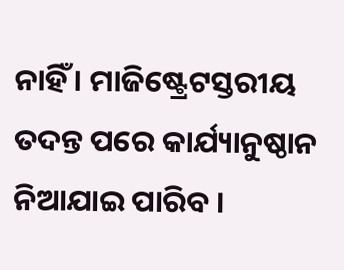ନାହିଁ । ମାଜିଷ୍ଟ୍ରେଟସ୍ତରୀୟ ତଦନ୍ତ ପରେ କାର୍ଯ୍ୟାନୁଷ୍ଠାନ ନିଆଯାଇ ପାରିବ ।